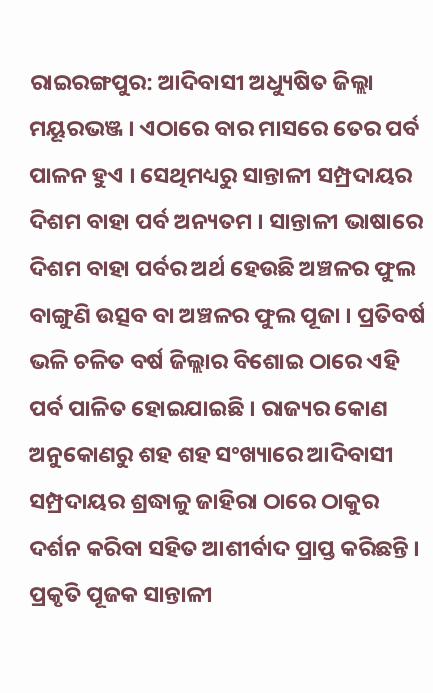ରାଇରଙ୍ଗପୁର: ଆଦିବାସୀ ଅଧ୍ୟୁଷିତ ଜିଲ୍ଲା ମୟୂରଭଞ୍ଜ । ଏଠାରେ ବାର ମାସରେ ତେର ପର୍ବ ପାଳନ ହୁଏ । ସେଥିମଧ୍ୟରୁ ସାନ୍ତାଳୀ ସମ୍ପ୍ରଦାୟର ଦିଶମ ବାହା ପର୍ବ ଅନ୍ୟତମ । ସାନ୍ତାଳୀ ଭାଷାରେ ଦିଶମ ବାହା ପର୍ବର ଅର୍ଥ ହେଉଛି ଅଞ୍ଚଳର ଫୁଲ ବାଙ୍ଗୁଣି ଉତ୍ସବ ବା ଅଞ୍ଚଳର ଫୁଲ ପୂଜା । ପ୍ରତିବର୍ଷ ଭଳି ଚଳିତ ବର୍ଷ ଜିଲ୍ଲାର ବିଶୋଇ ଠାରେ ଏହି ପର୍ବ ପାଳିତ ହୋଇଯାଇଛି । ରାଜ୍ୟର କୋଣ ଅନୁକୋଣରୁ ଶହ ଶହ ସଂଖ୍ୟାରେ ଆଦିବାସୀ ସମ୍ପ୍ରଦାୟର ଶ୍ରଦ୍ଧାଳୁ ଜାହିରା ଠାରେ ଠାକୁର ଦର୍ଶନ କରିବା ସହିତ ଆଶୀର୍ବାଦ ପ୍ରାପ୍ତ କରିଛନ୍ତି । ପ୍ରକୃତି ପୂଜକ ସାନ୍ତାଳୀ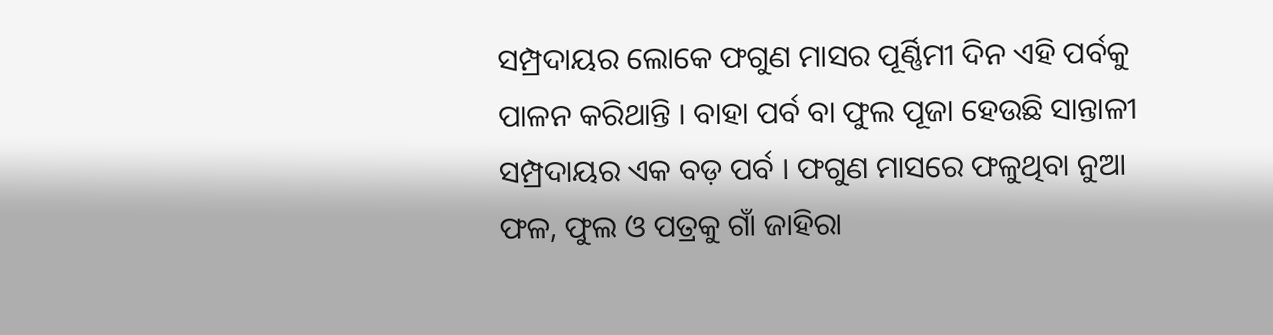ସମ୍ପ୍ରଦାୟର ଲୋକେ ଫଗୁଣ ମାସର ପୂର୍ଣ୍ଣିମୀ ଦିନ ଏହି ପର୍ବକୁ ପାଳନ କରିଥାନ୍ତି । ବାହା ପର୍ବ ବା ଫୁଲ ପୂଜା ହେଉଛି ସାନ୍ତାଳୀ ସମ୍ପ୍ରଦାୟର ଏକ ବଡ଼ ପର୍ବ । ଫଗୁଣ ମାସରେ ଫଳୁଥିବା ନୁଆ ଫଳ, ଫୁଲ ଓ ପତ୍ରକୁ ଗାଁ ଜାହିରା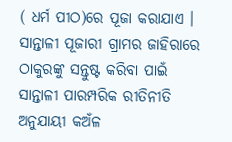( ଧର୍ମ ପୀଠ)ରେ ପୂଜା କରାଯାଏ ।
ସାନ୍ତାଳୀ ପୂଜାରୀ ଗ୍ରାମର ଜାହିରାରେ ଠାକୁରଙ୍କୁ ସନ୍ତୁଷ୍ଟ କରିବା ପାଇଁ ସାନ୍ତାଳୀ ପାରମ୍ପରିକ ରୀତିନୀତି ଅନୁଯାୟୀ କଅଁଳ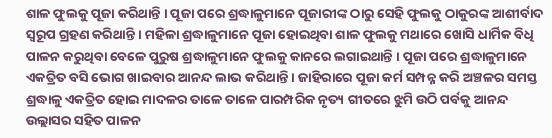ଶାଳ ଫୁଲକୁ ପୂଜା କରିଥାନ୍ତି । ପୂଜା ପରେ ଶ୍ରଦ୍ଧାଳୁମାନେ ପୂଜାରୀଙ୍କ ଠାରୁ ସେହି ଫୁଲକୁ ଠାକୁରଙ୍କ ଆଶୀର୍ବାଦ ସ୍ବରୂପ ଗ୍ରହଣ କରିଥାନ୍ତି । ମହିଳା ଶ୍ରଦ୍ଧାଳୁମାନେ ପୂଜା ହୋଇଥିବା ଶାଳ ଫୁଲକୁ ମଥାରେ ଖୋସି ଧାର୍ମିକ ବିଧି ପାଳନ କରୁଥିବା ବେଳେ ପୁରୁଷ ଶ୍ରଦ୍ଧାଳୁମାନେ ଫୁଲକୁ କାନରେ ଲଗାଇଥାନ୍ତି । ପୂଜା ପରେ ଶ୍ରଦ୍ଧାଳୁମାନେ ଏକତ୍ରିତ ବସି ଭୋଗ ଖାଇବାର ଆନନ୍ଦ ଲାଭ କରିଥାନ୍ତି । ଜାହିରାରେ ପୂଜା କର୍ମ ସମ୍ପନ୍ନ କରି ଅଞ୍ଚଳର ସମସ୍ତ ଶ୍ରଦ୍ଧାଳୁ ଏକତ୍ରିତ ହୋଇ ମାଦଳର ତାଳେ ତାଳେ ପାରମ୍ପରିକ ନୃତ୍ୟ ଗୀତରେ ଝୁମି ଉଠି ପର୍ବକୁ ଆନନ୍ଦ ଉଲ୍ଲାସର ସହିତ ପାଳନ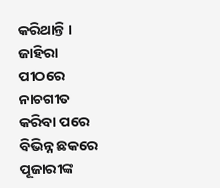କରିଥାନ୍ତି । ଜାହିରା ପୀଠରେ ନାଚଗୀତ କରିବା ପରେ ବିଭିନ୍ନ ଛକରେ ପୂଜାରୀଙ୍କ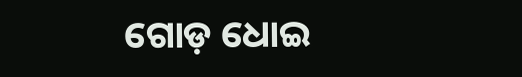ଗୋଡ଼ ଧୋଇ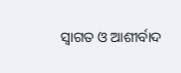ସ୍ବାଗତ ଓ ଆଶୀର୍ବାଦ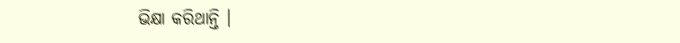ଭିକ୍ଷା କରିଥାନ୍ତି ।